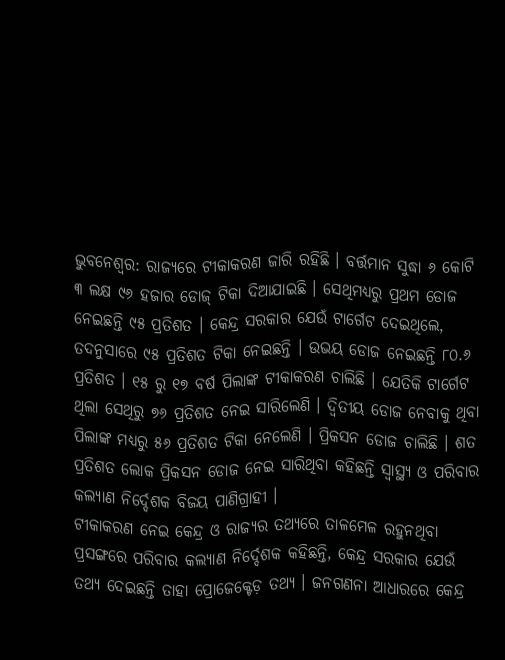ଭୁବନେଶ୍ବର: ରାଜ୍ୟରେ ଟୀକାକରଣ ଜାରି ରହିଛି । ବର୍ତ୍ତମାନ ସୁଦ୍ଧା ୬ କୋଟି ୩ ଲକ୍ଷ ୯୬ ହଜାର ଡୋଜ୍ ଟିକା ଦିଆଯାଇଛି । ସେଥିମଧ୍ୟରୁ ପ୍ରଥମ ଡୋଜ ନେଇଛନ୍ତି ୯୫ ପ୍ରତିଶତ । କେନ୍ଦ୍ର ସରକାର ଯେଉଁ ଟାର୍ଗେଟ ଦେଇଥିଲେ, ତଦନୁସାରେ ୯୫ ପ୍ରତିଶତ ଟିକା ନେଇଛନ୍ତି । ଉଭୟ ଡୋଜ ନେଇଛନ୍ତି ୮୦.୬ ପ୍ରତିଶତ । ୧୫ ରୁ ୧୭ ବର୍ଷ ପିଲାଙ୍କ ଟୀକାକରଣ ଚାଲିଛି । ଯେତିକି ଟାର୍ଗେଟ ଥିଲା ସେଥିରୁ ୭୬ ପ୍ରତିଶତ ନେଇ ସାରିଲେଣି । ଦ୍ବିତୀୟ ଡୋଜ ନେବାକୁ ଥିବା ପିଲାଙ୍କ ମଧ୍ୟରୁ ୫୬ ପ୍ରତିଶତ ଟିକା ନେଲେଣି । ପ୍ରିକସନ ଡୋଜ ଚାଲିଛି । ଶତ ପ୍ରତିଶତ ଲୋକ ପ୍ରିକସନ ଡୋଜ ନେଇ ସାରିଥିବା କହିଛନ୍ତି ସ୍ବାସ୍ଥ୍ୟ ଓ ପରିବାର କଲ୍ୟାଣ ନିର୍ଦ୍ଦେଶକ ବିଜୟ ପାଣିଗ୍ରାହୀ ।
ଟୀକାକରଣ ନେଇ କେନ୍ଦ୍ର ଓ ରାଜ୍ୟର ତଥ୍ୟରେ ତାଳମେଳ ରହୁନଥିବା ପ୍ରସଙ୍ଗରେ ପରିବାର କଲ୍ୟାଣ ନିର୍ଦ୍ଦେଶକ କହିଛନ୍ତି, କେନ୍ଦ୍ର ସରକାର ଯେଉଁ ତଥ୍ୟ ଦେଇଛନ୍ତି ତାହା ପ୍ରୋଜେକ୍ଟେଡ଼ ତଥ୍ୟ । ଜନଗଣନା ଆଧାରରେ କେନ୍ଦ୍ର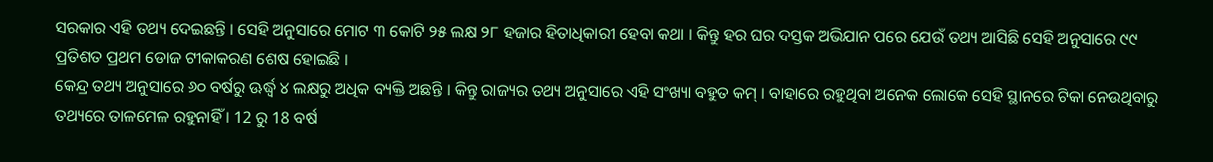ସରକାର ଏହି ତଥ୍ୟ ଦେଇଛନ୍ତି । ସେହି ଅନୁସାରେ ମୋଟ ୩ କୋଟି ୨୫ ଲକ୍ଷ ୨୮ ହଜାର ହିତାଧିକାରୀ ହେବା କଥା । କିନ୍ତୁ ହର ଘର ଦସ୍ତକ ଅଭିଯାନ ପରେ ଯେଉଁ ତଥ୍ୟ ଆସିଛି ସେହି ଅନୁସାରେ ୯୯ ପ୍ରତିଶତ ପ୍ରଥମ ଡୋଜ ଟୀକାକରଣ ଶେଷ ହୋଇଛି ।
କେନ୍ଦ୍ର ତଥ୍ୟ ଅନୁସାରେ ୬୦ ବର୍ଷରୁ ଊର୍ଦ୍ଧ୍ବ ୪ ଲକ୍ଷରୁ ଅଧିକ ବ୍ୟକ୍ତି ଅଛନ୍ତି । କିନ୍ତୁ ରାଜ୍ୟର ତଥ୍ୟ ଅନୁସାରେ ଏହି ସଂଖ୍ୟା ବହୁତ କମ୍ । ବାହାରେ ରହୁଥିବା ଅନେକ ଲୋକେ ସେହି ସ୍ଥାନରେ ଟିକା ନେଉଥିବାରୁ ତଥ୍ୟରେ ତାଳମେଳ ରହୁନାହିଁ । 12 ରୁ 18 ବର୍ଷ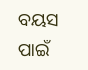ବୟସ ପାଇଁ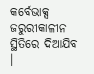କର୍ବେଭାକ୍ସ ଜରୁରୀକାଳୀନ ସ୍ଥିତିରେ ଦିଆଯିବ ।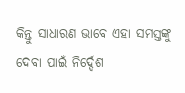କିନ୍ତୁ ସାଧାରଣ ଭାବେ ଏହା ସମସ୍ତଙ୍କୁ ଦେବା ପାଇଁ ନିର୍ଦ୍ଦେଶ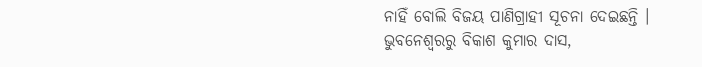ନାହିଁ ବୋଲି ବିଜୟ ପାଣିଗ୍ରାହୀ ସୂଚନା ଦେଇଛନ୍ତି ।
ଭୁବନେଶ୍ବରରୁ ବିକାଶ କୁମାର ଦାସ,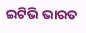ଇଟିଭି ଭାରତ